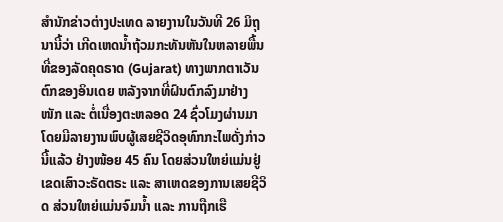ສຳນັກຂ່າວຕ່າງປະເທດ ລາຍງານໃນວັນທີ 26 ມິຖຸນານີ້ວ່າ ເກີດເຫດນ້ຳຖ້ວມກະທັນຫັນໃນຫລາຍພື້ນທີ່ຂອງລັດຄຸດຣາດ (Gujarat) ທາງພາກຕາເວັນຕົກຂອງອິນເດຍ ຫລັງຈາກທີ່ຝົນຕົກລົງມາຢ່າງໜັກ ແລະ ຕໍ່ເນື່ອງຕະຫລອດ 24 ຊົ່ວໂມງຜ່ານມາ ໂດຍມີລາຍງານພົບຜູ້ເສຍຊີວິດອຸທົກກະໄພດັ່ງກ່າວນີ້ແລ້ວ ຢ່າງໜ້ອຍ 45 ຄົນ ໂດຍສ່ວນໃຫຍ່ແມ່ນຢູ່ເຂດເສົາວະຣັດຕຣະ ແລະ ສາເຫດຂອງການເສຍຊີວິດ ສ່ວນໃຫຍ່ແມ່ນຈົມນ້ຳ ແລະ ການຖືກເຮື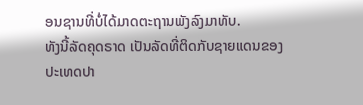ອນຊານທີ່ບໍ່ໄດ້ມາດຕະຖານພັງລົງມາທັບ.
ທັງນີ້ລັດຄຸດຣາດ ເປັນລັດທີ່ຕິດກັບຊາຍແດນຂອງປະເທດປາ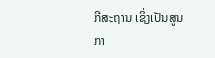ກີສະຖານ ເຊິ່ງເປັນສູນກາ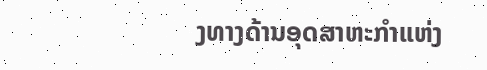ງທາງດ້ານອຸດສາຫະກຳແຫ່ງ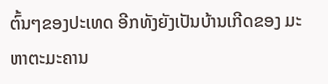ຕົ້ນໆຂອງປະເທດ ອີກທັງຍັງເປັນບ້ານເກີດຂອງ ມະຫາຕະມະຄານ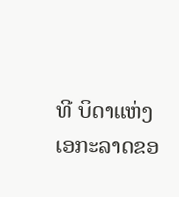ທີ ບິດາແຫ່ງເອກະລາດຂອ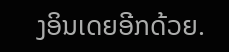ງອິນເດຍອີກດ້ວຍ.